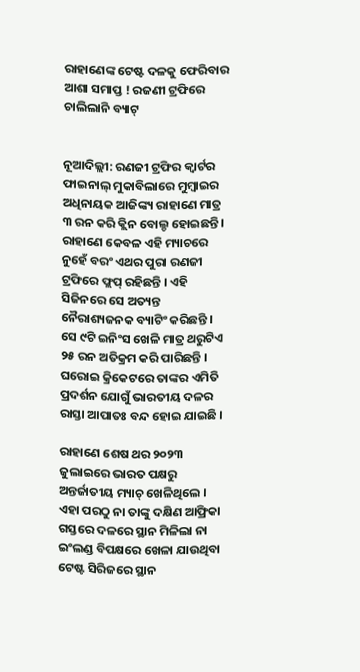ରାହାଣେଙ୍କ ଟେଷ୍ଟ ଦଳକୁ ଫେରିବାର ଆଶା ସମାପ୍ତ ! ରଜଣୀ ଟ୍ରଫିରେ ଚାଲିଲାନି ବ୍ୟାଟ୍


ନୂଆଦିଲ୍ଲୀ: ରଣଜୀ ଟ୍ରଫିର କ୍ୱାର୍ଟର ଫାଇନାଲ୍ ମୁକାବିଲାରେ ମୁମ୍ବାଇର ଅଧିନାୟକ ଆଜିଙ୍କ୍ୟ ରାହାଣେ ମାତ୍ର ୩ ରନ କରି କ୍ଲିନ ବୋଲ୍ଡ ହୋଇଛନ୍ତି । ରାହାଣେ କେବଳ ଏହି ମ୍ୟାଚରେ ନୁହେଁ ବରଂ ଏଥର ପୁରା ରଣଜୀ ଟ୍ରଫିରେ ଫ୍ଲପ୍ ରହିଛନ୍ତି । ଏହି ସିଜିନରେ ସେ ଅତ୍ୟନ୍ତ ନୈରାଶ୍ୟଜନକ ବ୍ୟାଟିଂ କରିଛନ୍ତି । ସେ ୯ଟି ଇନିଂସ ଖେଳି ମାତ୍ର ଥରୁଟିଏ ୨୫ ରନ ଅତିକ୍ରମ କରି ପାରିଛନ୍ତି । ଘରୋଇ କ୍ରିକେଟରେ ତାଙ୍କର ଏମିତି ପ୍ରଦର୍ଶନ ଯୋଗୁଁ ଭାରତୀୟ ଦଳର ରାସ୍ତା ଆପାତଃ ବନ୍ଦ ହୋଇ ଯାଇଛି ।

ରାହାଣେ ଶେଷ ଥର ୨୦୨୩ ଜୁଲାଇରେ ଭାରତ ପକ୍ଷରୁ ଅନ୍ତର୍ଜାତୀୟ ମ୍ୟାଚ୍ ଖେଳିଥିଲେ । ଏହା ପରଠୁ ନା ତାଙ୍କୁ ଦକ୍ଷିଣ ଆଫ୍ରିକା ଗସ୍ତରେ ଦଳରେ ସ୍ଥାନ ମିଳିଲା ନା ଇଂଲଣ୍ଡ ବିପକ୍ଷରେ ଖେଳା ଯାଉଥିବା ଟେଷ୍ଟ ସିରିଜରେ ସ୍ଥାନ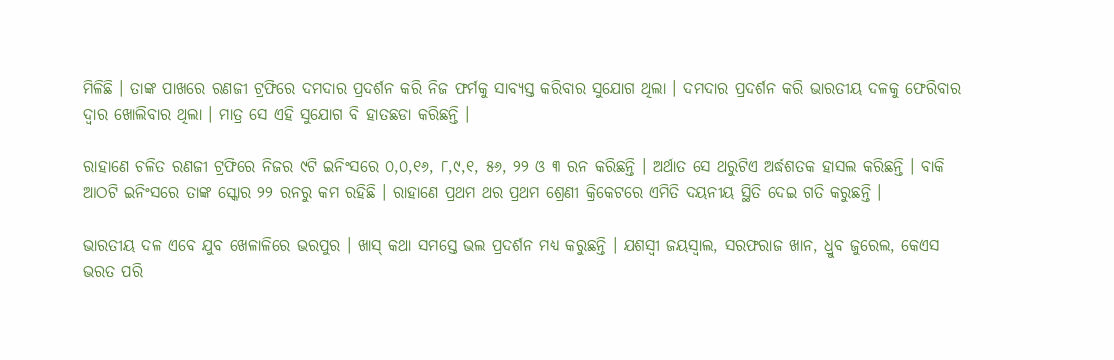ମିଳିଛି । ତାଙ୍କ ପାଖରେ ରଣଜୀ ଟ୍ରଫିରେ ଦମଦାର ପ୍ରଦର୍ଶନ କରି ନିଜ ଫର୍ମକୁ ସାବ୍ୟସ୍ତ କରିବାର ସୁଯୋଗ ଥିଲା । ଦମଦାର ପ୍ରଦର୍ଶନ କରି ଭାରତୀୟ ଦଳକୁ ଫେରିବାର ଦ୍ୱାର ଖୋଲିବାର ଥିଲା । ମାତ୍ର ସେ ଏହି ସୁଯୋଗ ବି ହାତଛଡା କରିଛନ୍ତି ।

ରାହାଣେ ଚଳିତ ରଣଜୀ ଟ୍ରଫିରେ ନିଜର ୯ଟି ଇନିଂସରେ ୦,୦,୧୬, ୮,୯,୧, ୫୬, ୨୨ ଓ ୩ ରନ କରିଛନ୍ତି । ଅର୍ଥାତ ସେ ଥରୁଟିଏ ଅର୍ଦ୍ଧଶତକ ହାସଲ କରିଛନ୍ତି । ବାକି ଆଠଟି ଇନିଂସରେ ତାଙ୍କ ସ୍କୋର ୨୨ ରନରୁ କମ ରହିଛି । ରାହାଣେ ପ୍ରଥମ ଥର ପ୍ରଥମ ଶ୍ରେଣୀ କ୍ରିକେଟରେ ଏମିତି ଦୟନୀୟ ସ୍ଥିତି ଦେଇ ଗତି କରୁଛନ୍ତି ।

ଭାରତୀୟ ଦଳ ଏବେ ଯୁବ ଖେଳାଳିରେ ଭରପୁର । ଖାସ୍ କଥା ସମସ୍ତେ ଭଲ ପ୍ରଦର୍ଶନ ମଧ୍ୟ କରୁଛନ୍ତି । ଯଶସ୍ୱୀ ଜୟସ୍ୱାଲ, ସରଫରାଜ ଖାନ, ଧ୍ରୁବ ଜୁରେଲ, କେଏସ ଭରତ ପରି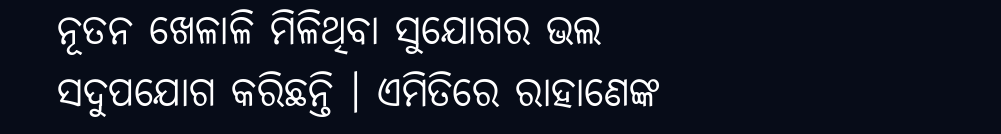ନୂତନ ଖେଳାଳି ମିଳିଥିବା ସୁଯୋଗର ଭଲ ସଦୁପଯୋଗ କରିଛନ୍ତି । ଏମିତିରେ ରାହାଣେଙ୍କ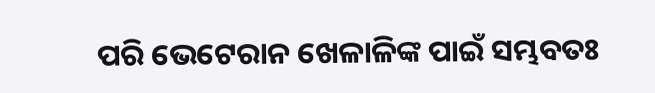ପରି ଭେଟେରାନ ଖେଳାଳିଙ୍କ ପାଇଁ ସମ୍ଭବତଃ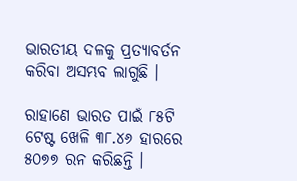ଭାରତୀୟ ଦଳକୁ ପ୍ରତ୍ୟାବର୍ତନ କରିବା ଅସମ୍ଭବ ଲାଗୁଛି ।

ରାହାଣେ ଭାରତ ପାଇଁ ୮୫ଟି ଟେଷ୍ଟ ଖେଳି ୩୮.୪୬ ହାରରେ ୫୦୭୭ ରନ କରିଛନ୍ତି ।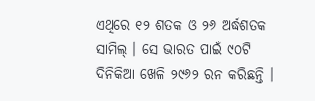ଏଥିରେ ୧୨ ଶତକ ଓ ୨୬ ଅର୍ଦ୍ଧଶତକ ସାମିଲ୍ । ସେ ଭାରତ ପାଇଁ ୯୦ଟି ଦିନିକିଆ ଖେଳି ୨୯୬୨ ରନ କରିଛନ୍ତି ।